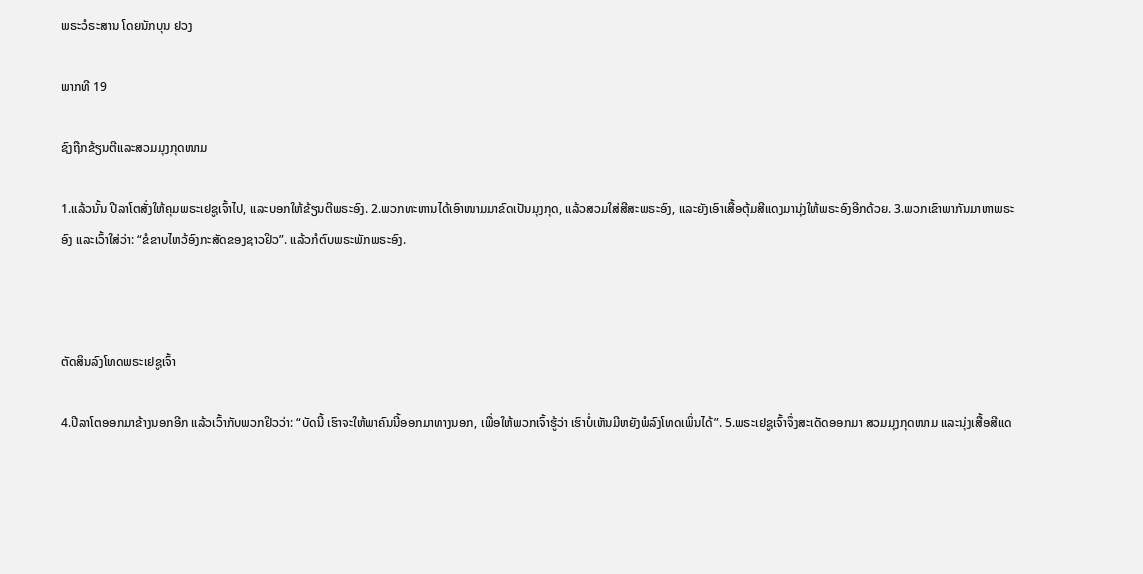ພຣະວໍຣະສານ ໂດຍນັກບຸນ ຢວງ

ພາກທີ 19

ຊົງຖືກຂ້ຽນຕີແລະສວມມຸງກຸດໜາມ

1.ແລ້ວນັ້ນ ປີລາໂຕສັ່ງໃຫ້ຄຸມພຣະເຢຊູເຈົ້າໄປ, ແລະບອກໃຫ້ຂ້ຽນຕີພຣະອົງ. 2.ພວກທະຫານໄດ້ເອົາໜາມມາຂົດເປັນມຸງກຸດ, ແລ້ວສວມໃສ່ສີສະພຣະອົງ, ແລະຍັງເອົາເສື້ອຕຸ້ມສີແດງມານຸ່ງໃຫ້ພຣະອົງອີກດ້ວຍ. 3.ພວກເຂົາພາກັນມາຫາພຣະອົງ ແລະເວົ້າໃສ່ວ່າ: “ຂໍຂາບໄຫວ້ອົງກະສັດຂອງຊາວຢິວ”. ແລ້ວກໍຕົບພຣະພັກພຣະອົງ.



ຕັດສິນລົງໂທດພຣະເຢຊູເຈົ້າ

4.ປີລາໂຕອອກມາຂ້າງນອກອີກ ແລ້ວເວົ້າກັບພວກຢິວວ່າ: “ບັດນີ້ ເຮົາຈະໃຫ້ພາຄົນນີ້ອອກມາທາງນອກ, ເພື່ອໃຫ້ພວກເຈົ້າຮູ້ວ່າ ເຮົາບໍ່ເຫັນມີຫຍັງພໍລົງໂທດເພິ່ນໄດ້”. 5.ພຣະເຢຊູເຈົ້າຈຶ່ງສະເດັດອອກມາ ສວມມຸງກຸດໜາມ ແລະນຸ່ງເສື້ອສີແດ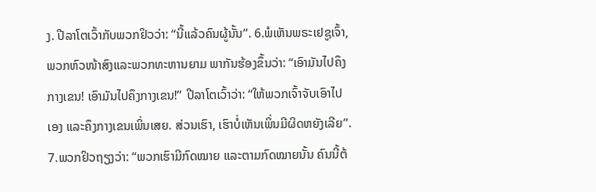ງ. ປີລາໂຕເວົ້າກັບພວກຢິວວ່າ: “ນີ້ແລ້ວຄົນຜູ້ນັ້ນ”. 6.ພໍເຫັນພຣະເຢຊູເຈົ້າ, ພວກຫົວໜ້າສົງແລະພວກທະຫານຍາມ ພາກັນຮ້ອງຂຶ້ນວ່າ: “ເອົາມັນໄປຄຶງກາງເຂນ! ເອົາມັນໄປຄຶງກາງເຂນ!” ປີລາໂຕເວົ້າວ່າ: “ໃຫ້ພວກເຈົ້າຈັບເອົາໄປເອງ ແລະຄຶງກາງເຂນເພິ່ນເສຍ. ສ່ວນເຮົາ, ເຮົາບໍ່ເຫັນເພິ່ນມີຜິດຫຍັງເລີຍ”. 7.ພວກຢິວຖຽງວ່າ: “ພວກເຮົາມີກົດໝາຍ ແລະຕາມກົດໝາຍນັ້ນ ຄົນນີ້ຕ້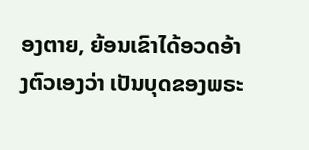ອງຕາຍ, ຍ້ອນເຂົາໄດ້ອວດອ້າງຕົວເອງວ່າ ເປັນບຸດຂອງພຣະ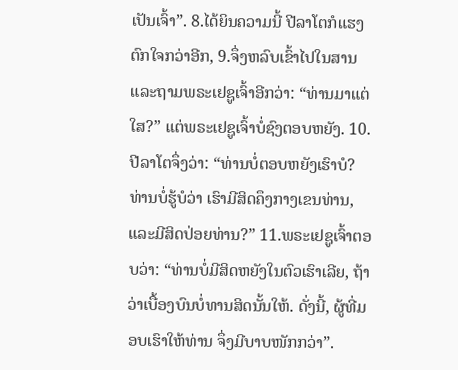ເປັນເຈົ້າ”. 8.ໄດ້ຍິນຄວາມນີ້ ປີລາໂຕກໍແຮງຕົກໃຈກວ່າອີກ, 9.ຈຶ່ງຫລົບເຂົ້າໄປໃນສານ ແລະຖາມພຣະເຢຊູເຈົ້າອີກວ່າ: “ທ່ານມາແຕ່ໃສ?” ແຕ່ພຣະເຢຊູເຈົ້າບໍ່ຊົງຕອບຫຍັງ. 10.ປີລາໂຕຈຶ່ງວ່າ: “ທ່ານບໍ່ຕອບຫຍັງເຮົາບໍ? ທ່ານບໍ່ຮູ້ບໍວ່າ ເຮົາມີສິດຄຶງກາງເຂນທ່ານ, ແລະມີສິດປ່ອຍທ່ານ?” 11.ພຣະເຢຊູເຈົ້າຕອບວ່າ: “ທ່ານບໍ່ມີສິດຫຍັງໃນຕົວເຮົາເລີຍ, ຖ້າວ່າເບື້ອງບົນບໍ່ທານສິດນັ້ນໃຫ້. ດັ່ງນີ້, ຜູ້ທີ່ມອບເຮົາໃຫ້ທ່ານ ຈຶ່ງມີບາບໜັກກວ່າ”.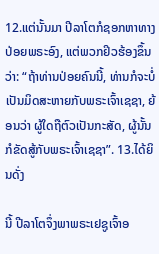12.ແຕ່ນັ້ນມາ ປີລາໂຕກໍຊອກຫາທາງປ່ອຍພຣະອົງ, ແຕ່ພວກຢິວຮ້ອງຂຶ້ນວ່າ: “ຖ້າທ່ານປ່ອຍຄົນນີ້, ທ່ານກໍຈະບໍ່ເປັນມິດສະຫາຍກັບພຣະເຈົ້າເຊຊາ, ຍ້ອນວ່າ ຜູ້ໃດຖືຕົວເປັນກະສັດ, ຜູ້ນັ້ນກໍຂັດສູ້ກັບພຣະເຈົ້າເຊຊາ”. 13.ໄດ້ຍິນດັ່ງ

ນີ້ ປີລາໂຕຈຶ່ງພາພຣະເຢຊູເຈົ້າອ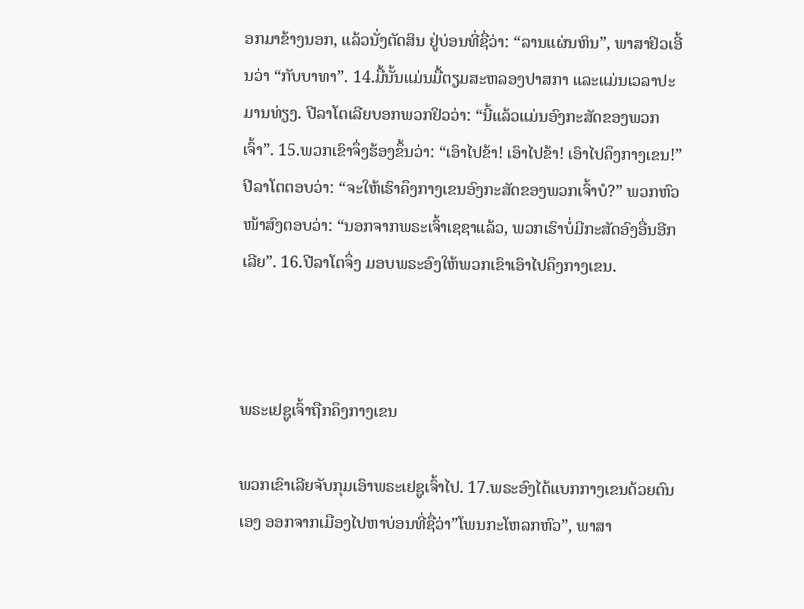ອກມາຂ້າງນອກ, ແລ້ວນັ່ງຕັດສິນ ຢູ່ບ່ອນທີ່ຊື່ວ່າ: “ລານແຜ່ນຫິນ”, ພາສາຢິວເອີ້ນວ່າ “ກັບບາທາ”. 14.ມື້ນັ້ນແມ່ນມື້ຕຽມສະຫລອງປາສກາ ແລະແມ່ນເວລາປະມານທ່ຽງ. ປີລາໂຕເລີຍບອກພວກຢິວວ່າ: “ນີ້ແລ້ວແມ່ນອົງກະສັດຂອງພວກເຈົ້າ”. 15.ພວກເຂົາຈຶ່ງຮ້ອງຂຶ້ນວ່າ: “ເອົາໄປຂ້າ! ເອົາໄປຂ້າ! ເອົາໄປຄຶງກາງເຂນ!” ປີລາໂຕຕອບວ່າ: “ຈະໃຫ້ເຮົາຄຶງກາງເຂນອົງກະສັດຂອງພວກເຈົ້າບໍ?” ພວກຫົວໜ້າສົງຕອບວ່າ: “ນອກຈາກພຣະເຈົ້າເຊຊາແລ້ວ, ພວກເຮົາບໍ່ມີກະສັດອົງອື່ນອີກເລີຍ”. 16.ປີລາໂຕຈຶ່ງ ມອບພຣະອົງໃຫ້ພວກເຂົາເອົາໄປຄຶງກາງເຂນ.



ພຣະເຢຊູເຈົ້າຖືກຄຶງກາງເຂນ

ພວກເຂົາເລີຍຈັບກຸມເອົາພຣະເຢຊູເຈົ້າໄປ. 17.ພຣະອົງໄດ້ແບກກາງເຂນດ້ວຍຕົນເອງ ອອກຈາກເມືອງໄປຫາບ່ອນທີ່ຊື່ວ່າ”ໂພນກະໂຫລກຫົວ”, ພາສາ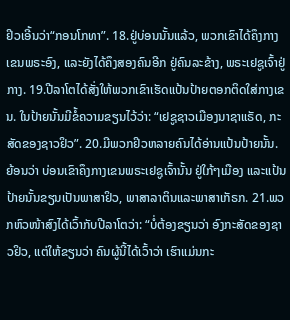ຢິວເອີ້ນວ່າ“ກອນໂກທາ”. 18.ຢູ່ບ່ອນນັ້ນແລ້ວ, ພວກເຂົາໄດ້ຄຶງກາງເຂນພຣະອົງ, ແລະຍັງໄດ້ຄຶງສອງຄົນອີກ ຢູ່ຄົນລະຂ້າງ, ພຣະເຢຊູເຈົ້າຢູ່ກາງ. 19.ປີລາໂຕໄດ້ສັ່ງໃຫ້ພວກເຂົາເຮັດແປ້ນປ້າຍຕອກຕິດໃສ່ກາງເຂນ. ໃນປ້າຍນັ້ນມີຂໍ້ຄວາມຂຽນໄວ້ວ່າ: “ເຢຊູຊາວເມືອງນາຊາແຣັດ, ກະສັດຂອງຊາວຢິວ”. 20.ມີພວກຢິວຫລາຍຄົນໄດ້ອ່ານແປ້ນປ້າຍນັ້ນ. ຍ້ອນວ່າ ບ່ອນເຂົາຄຶງກາງເຂນພຣະເຢຊູເຈົ້ານັ້ນ ຢູ່ໃກ້ໆເມືອງ ແລະແປ້ນປ້າຍນັ້ນຂຽນເປັນພາສາຢິວ, ພາສາລາຕິນແລະພາສາເກັຣກ. 21.ພວກຫົວໜ້າສົງໄດ້ເວົ້າກັບປີລາໂຕວ່າ: “ບໍ່ຕ້ອງຂຽນວ່າ ອົງກະສັດຂອງຊາວຢິວ, ແຕ່ໃຫ້ຂຽນວ່າ ຄົນຜູ້ນີ້ໄດ້ເວົ້າວ່າ ເຮົາແມ່ນກະ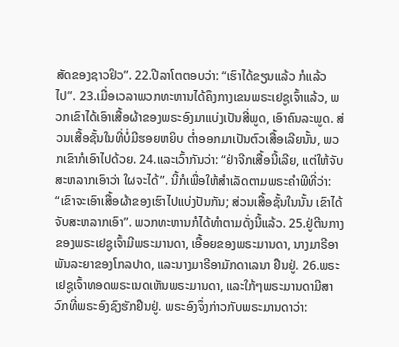ສັດຂອງຊາວຢິວ”. 22.ປີລາໂຕຕອບວ່າ: “ເຮົາໄດ້ຂຽນແລ້ວ ກໍແລ້ວໄປ”. 23.ເມື່ອເວລາພວກທະຫານໄດ້ຄຶງກາງເຂນພຣະເຢຊູເຈົ້າແລ້ວ, ພວກເຂົາໄດ້ເອົາເສື້ອຜ້າຂອງພຣະອົງມາແບ່ງເປັນສີ່ພູດ, ເອົາຄົນລະພູດ. ສ່ວນເສື້ອຊັ້ນໃນທີ່ບໍ່ມີຮອຍຫຍິບ ຕ່ຳອອກມາເປັນຕົວເສື້ອເລີຍນັ້ນ, ພວກເຂົາກໍເອົາໄປດ້ວຍ. 24.ແລະເວົ້າກັນວ່າ: “ຢ່າຈີກເສື້ອນີ້ເລີຍ, ແຕ່ໃຫ້ຈັບສະຫລາກເອົາວ່າ ໃຜຈະໄດ້”. ນີ້ກໍເພື່ອໃຫ້ສຳເລັດຕາມພຣະຄຳພີທີ່ວ່າ: “ເຂົາຈະເອົາເສື້ອຜ້າຂອງເຮົາໄປແບ່ງປັນກັນ; ສ່ວນເສື້ອຊັ້ນໃນນັ້ນ ເຂົາໄດ້ຈັບສະຫລາກເອົາ”. ພວກທະຫານກໍໄດ້ທຳຕາມດັ່ງນີ້ແລ້ວ. 25.ຢູ່ຕີນກາງຂອງພຣະເຢຊູເຈົ້າມີພຣະມານດາ, ເອື້ອຍຂອງພຣະມານດາ, ນາງມາຣີອາພັນລະຍາຂອງໂກລປາດ, ແລະນາງມາຣີອາມັກດາເລນາ ຢືນຢູ່. 26.ພຣະເຢຊູເຈົ້າທອດພຣະເນດເຫັນພຣະມານດາ, ແລະໃກ້ໆພຣະມານດາມີສາວົກທີ່ພຣະອົງຊົງຮັກຢືນຢູ່. ພຣະອົງຈຶ່ງກ່າວກັບພຣະມານດາວ່າ: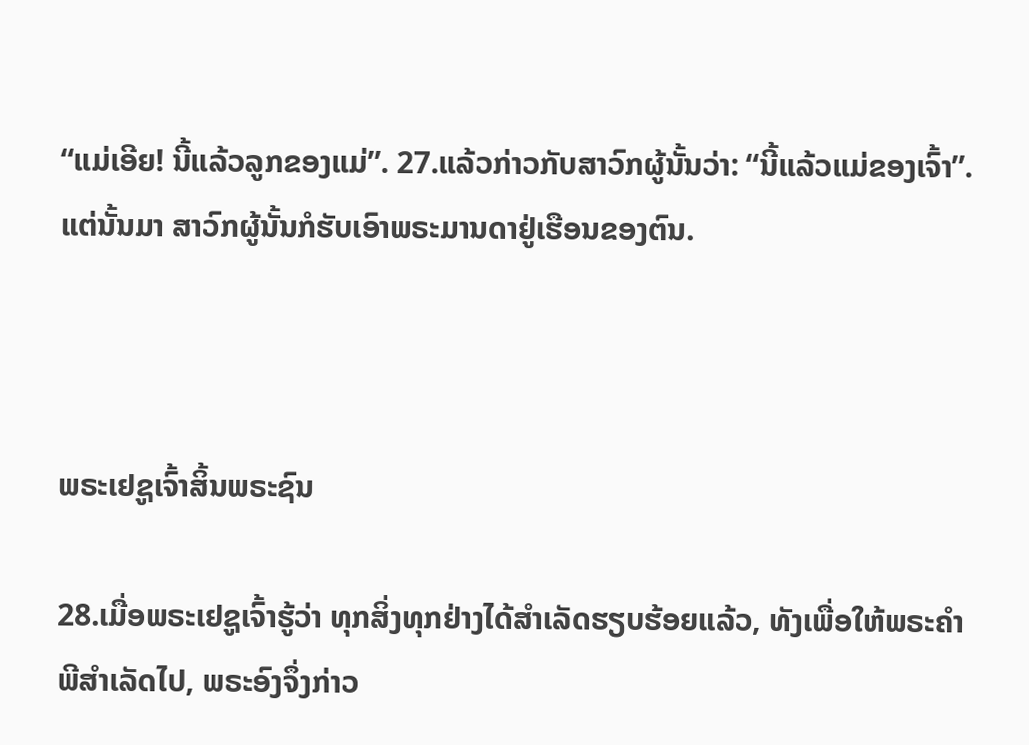“ແມ່ເອີຍ! ນີ້ແລ້ວລູກຂອງແມ່”. 27.ແລ້ວກ່າວກັບສາວົກຜູ້ນັ້ນວ່າ: “ນີ້ແລ້ວແມ່ຂອງເຈົ້າ”. ແຕ່ນັ້ນມາ ສາວົກຜູ້ນັ້ນກໍຮັບເອົາພຣະມານດາຢູ່ເຮືອນຂອງຕົນ.



ພຣະເຢຊູເຈົ້າສິ້ນພຣະຊົນ

28.ເມື່ອພຣະເຢຊູເຈົ້າຮູ້ວ່າ ທຸກສິ່ງທຸກຢ່າງໄດ້ສຳເລັດຮຽບຮ້ອຍແລ້ວ, ທັງເພື່ອໃຫ້ພຣະຄຳພີສຳເລັດໄປ, ພຣະອົງຈຶ່ງກ່າວ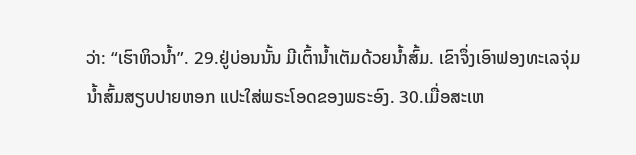ວ່າ: “ເຮົາຫິວນ້ຳ”. 29.ຢູ່ບ່ອນນັ້ນ ມີເຕົ້ານ້ຳເຕັມດ້ວຍນ້ຳສົ້ມ. ເຂົາຈຶ່ງເອົາຟອງທະເລຈຸ່ມນ້ຳສົ້ມສຽບປາຍຫອກ ແປະໃສ່ພຣະໂອດຂອງພຣະອົງ. 30.ເມື່ອສະເຫ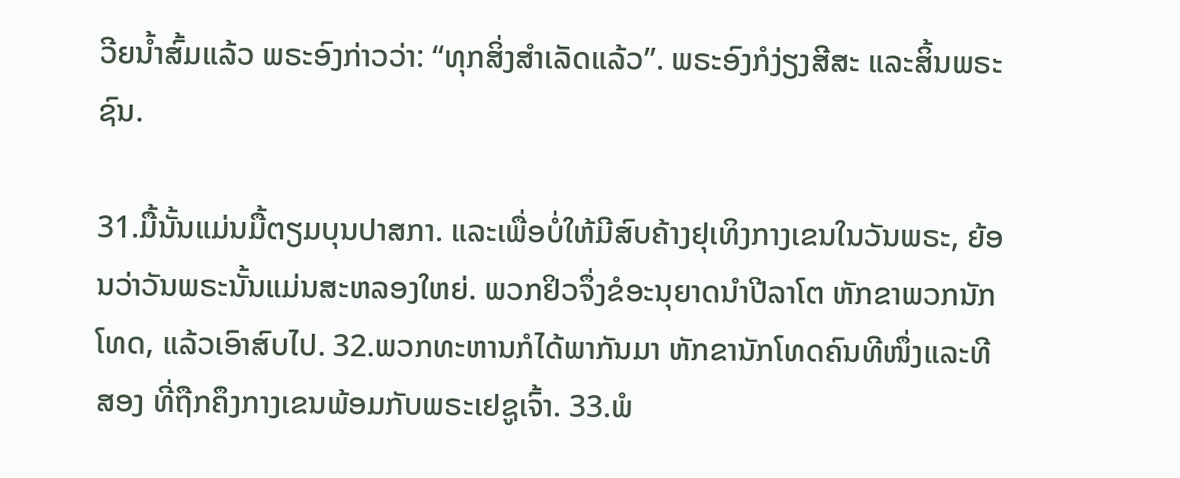ວີຍນ້ຳສົ້ມແລ້ວ ພຣະອົງກ່າວວ່າ: “ທຸກສິ່ງສຳເລັດແລ້ວ”. ພຣະອົງກໍງ່ຽງສີສະ ແລະສິ້ນພຣະຊົນ.

31.ມື້ນັ້ນແມ່ນມື້ຕຽມບຸນປາສກາ. ແລະເພື່ອບໍ່ໃຫ້ມີສົບຄ້າງຢຸເທິງກາງເຂນໃນວັນພຣະ, ຍ້ອນວ່າວັນພຣະນັ້ນແມ່ນສະຫລອງໃຫຍ່. ພວກຢິວຈຶ່ງຂໍອະນຸຍາດນຳປີລາໂຕ ຫັກຂາພວກນັກໂທດ, ແລ້ວເອົາສົບໄປ. 32.ພວກທະຫານກໍໄດ້ພາກັນມາ ຫັກຂານັກໂທດຄົນທີໜຶ່ງແລະທີສອງ ທີ່ຖືກຄຶງກາງເຂນພ້ອມກັບພຣະເຢຊູເຈົ້າ. 33.ພໍ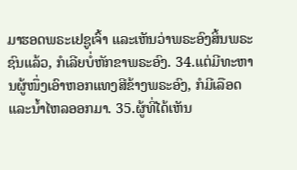ມາຮອດພຣະເຢຊູເຈົ້າ ແລະເຫັນວ່າພຣະອົງສິ້ນພຣະຊົນແລ້ວ, ກໍເລີຍບໍ່ຫັກຂາພຣະອົງ. 34.ແຕ່ມີທະຫານຜູ້ໜຶ່ງເອົາຫອກແທງສີຂ້າງພຣະອົງ, ກໍມີເລືອດແລະນ້ຳໄຫລອອກມາ. 35.ຜູ້ທີ່ໄດ້ເຫັນ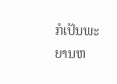ກໍເປັນພະຍານຫ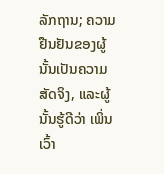ລັກຖານ; ຄວາມຢືນຢັນຂອງຜູ້ນັ້ນເປັນຄວາມສັດຈິງ, ແລະຜູ້ນັ້ນຮູ້ດີວ່າ ເພິ່ນເວົ້າ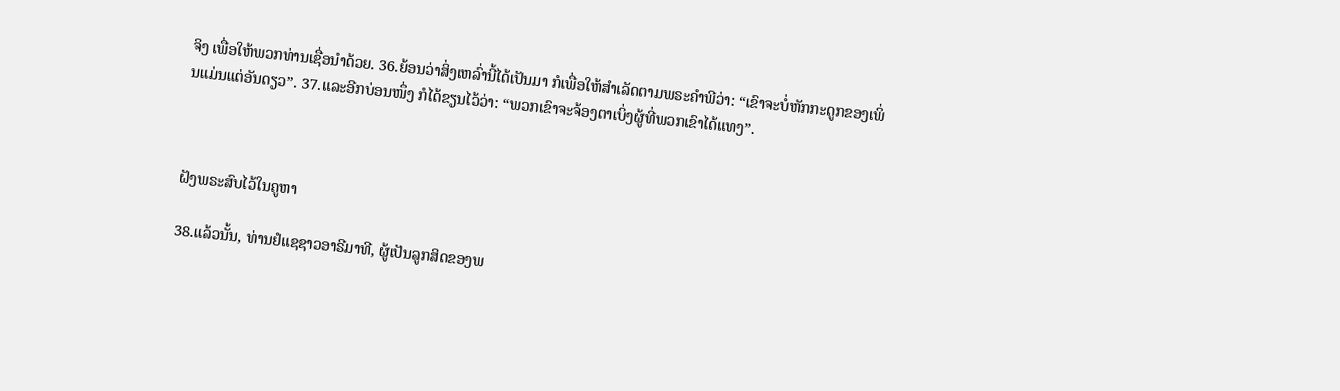ຈິງ ເພື່ອໃຫ້ພວກທ່ານເຊື່ອນຳດ້ວຍ. 36.ຍ້ອນວ່າສິ່ງເຫລົ່ານີ້ໄດ້ເປັນມາ ກໍເພື່ອໃຫ້ສຳເລັດຕາມພຣະຄຳພີວ່າ: “ເຂົາຈະບໍ່ຫັກກະດູກຂອງເພິ່ນແມ່ນແຕ່ອັນດຽວ”. 37.ແລະອີກບ່ອນໜຶ່ງ ກໍໄດ້ຂຽນໄວ້ວ່າ: “ພວກເຂົາຈະຈ້ອງຕາເບິ່ງຜູ້ທີ່ພວກເຂົາໄດ້ແທງ”.



ຝັງພຣະສົບໄວ້ໃນຄູຫາ

38.ແລ້ວນັ້ນ, ທ່ານຢໍແຊຊາວອາຣີມາທີ, ຜູ້ເປັນລູກສິດຂອງພ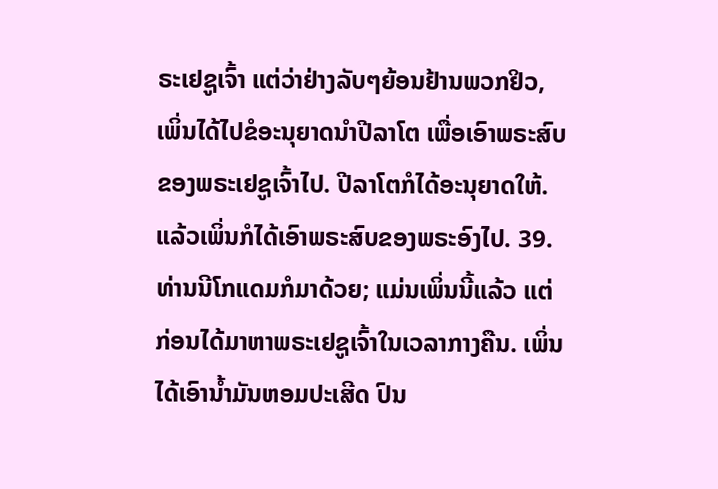ຣະເຢຊູເຈົ້າ ແຕ່ວ່າຢ່າງລັບໆຍ້ອນຢ້ານພວກຢິວ, ເພິ່ນໄດ້ໄປຂໍອະນຸຍາດນຳປີລາໂຕ ເພື່ອເອົາພຣະສົບຂອງພຣະເຢຊູເຈົ້າໄປ. ປີລາໂຕກໍໄດ້ອະນຸຍາດໃຫ້. ແລ້ວເພິ່ນກໍໄດ້ເອົາພຣະສົບຂອງພຣະອົງໄປ. 39.ທ່ານນີໂກແດມກໍມາດ້ວຍ; ແມ່ນເພິ່ນນີ້ແລ້ວ ແຕ່ກ່ອນໄດ້ມາຫາພຣະເຢຊູເຈົ້າໃນເວລາກາງຄືນ. ເພິ່ນໄດ້ເອົານ້ຳມັນຫອມປະເສີດ ປົນ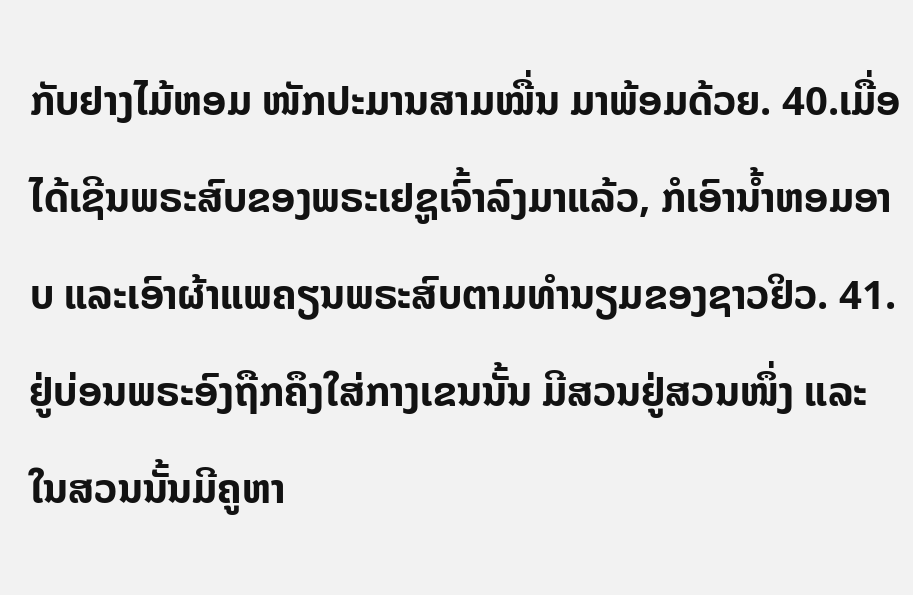ກັບຢາງໄມ້ຫອມ ໜັກປະມານສາມໝື່ນ ມາພ້ອມດ້ວຍ. 40.ເມື່ອໄດ້ເຊີນພຣະສົບຂອງພຣະເຢຊູເຈົ້າລົງມາແລ້ວ, ກໍເອົານ້ຳຫອມອາບ ແລະເອົາຜ້າແພຄຽນພຣະສົບຕາມທຳນຽມຂອງຊາວຢິວ. 41.ຢູ່ບ່ອນພຣະອົງຖືກຄຶງໃສ່ກາງເຂນນັ້ນ ມີສວນຢູ່ສວນໜຶ່ງ ແລະໃນສວນນັ້ນມີຄູຫາ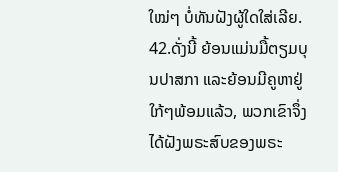ໃໝ່ໆ ບໍ່ທັນຝັງຜູ້ໃດໃສ່ເລີຍ. 42.ດັ່ງນີ້ ຍ້ອນແມ່ນມື້ຕຽມບຸນປາສກາ ແລະຍ້ອນມີຄູຫາຢູ່ໃກ້ໆພ້ອມແລ້ວ, ພວກເຂົາຈຶ່ງໄດ້ຝັງພຣະສົບຂອງພຣະ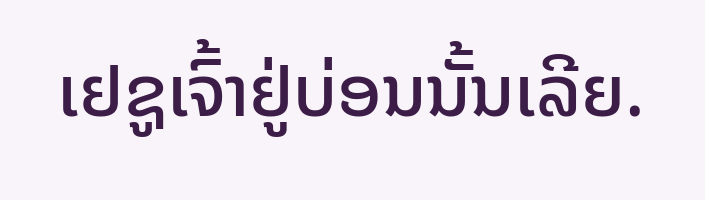ເຢຊູເຈົ້າຢູ່ບ່ອນນັ້ນເລີຍ.